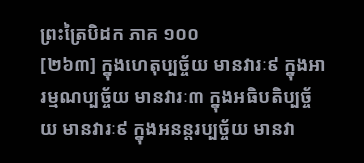ព្រះត្រៃបិដក ភាគ ១០០
[២៦៣] ក្នុងហេតុប្បច្ច័យ មានវារៈ៩ ក្នុងអារម្មណប្បច្ច័យ មានវារៈ៣ ក្នុងអធិបតិប្បច្ច័យ មានវារៈ៩ ក្នុងអនន្តរប្បច្ច័យ មានវា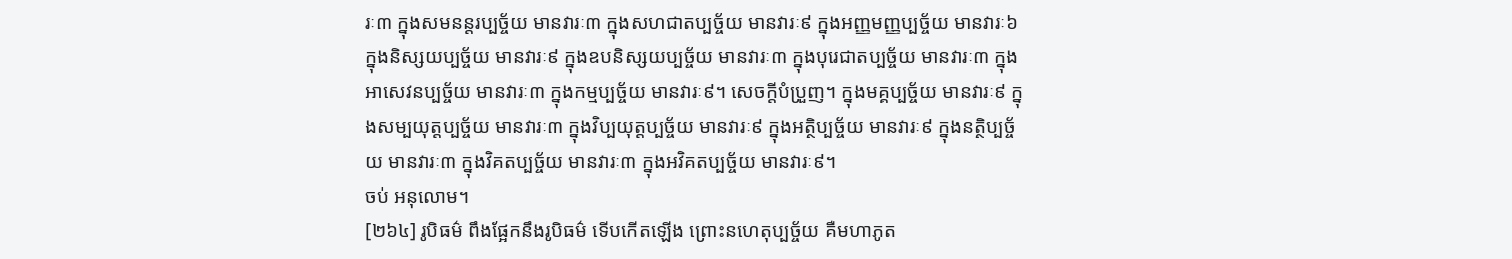រៈ៣ ក្នុងសមនន្តរប្បច្ច័យ មានវារៈ៣ ក្នុងសហជាតប្បច្ច័យ មានវារៈ៩ ក្នុងអញ្ញមញ្ញប្បច្ច័យ មានវារៈ៦ ក្នុងនិស្សយប្បច្ច័យ មានវារៈ៩ ក្នុងឧបនិស្សយប្បច្ច័យ មានវារៈ៣ ក្នុងបុរេជាតប្បច្ច័យ មានវារៈ៣ ក្នុងអាសេវនប្បច្ច័យ មានវារៈ៣ ក្នុងកម្មប្បច្ច័យ មានវារៈ៩។ សេចក្តីបំប្រួញ។ ក្នុងមគ្គប្បច្ច័យ មានវារៈ៩ ក្នុងសម្បយុត្តប្បច្ច័យ មានវារៈ៣ ក្នុងវិប្បយុត្តប្បច្ច័យ មានវារៈ៩ ក្នុងអត្ថិប្បច្ច័យ មានវារៈ៩ ក្នុងនត្ថិប្បច្ច័យ មានវារៈ៣ ក្នុងវិគតប្បច្ច័យ មានវារៈ៣ ក្នុងអវិគតប្បច្ច័យ មានវារៈ៩។
ចប់ អនុលោម។
[២៦៤] រូបិធម៌ ពឹងផ្អែកនឹងរូបិធម៌ ទើបកើតឡើង ព្រោះនហេតុប្បច្ច័យ គឺមហាភូត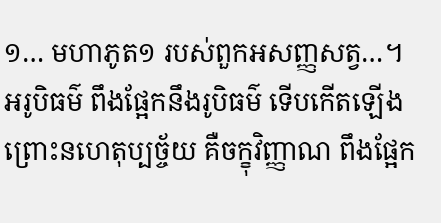១… មហាភូត១ របស់ពួកអសញ្ញសត្វ…។ អរូបិធម៌ ពឹងផ្អែកនឹងរូបិធម៌ ទើបកើតឡើង ព្រោះនហេតុប្បច្ច័យ គឺចក្ខុវិញ្ញាណ ពឹងផ្អែក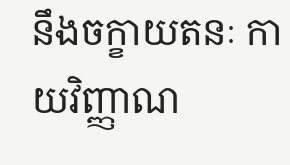នឹងចក្ខាយតនៈ កាយវិញ្ញាណ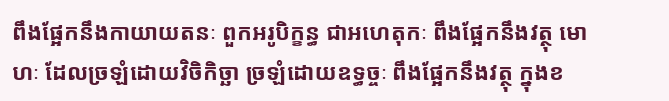ពឹងផ្អែកនឹងកាយាយតនៈ ពួកអរូបិក្ខន្ធ ជាអហេតុកៈ ពឹងផ្អែកនឹងវត្ថុ មោហៈ ដែលច្រឡំដោយវិចិកិច្ឆា ច្រឡំដោយឧទ្ធច្ចៈ ពឹងផ្អែកនឹងវត្ថុ ក្នុងខ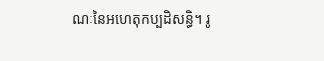ណៈនៃអហេតុកប្បដិសន្ធិ។ រូ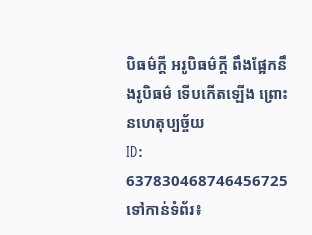បិធម៌ក្តី អរូបិធម៌ក្តី ពឹងផ្អែកនឹងរូបិធម៌ ទើបកើតឡើង ព្រោះនហេតុប្បច្ច័យ
ID: 637830468746456725
ទៅកាន់ទំព័រ៖